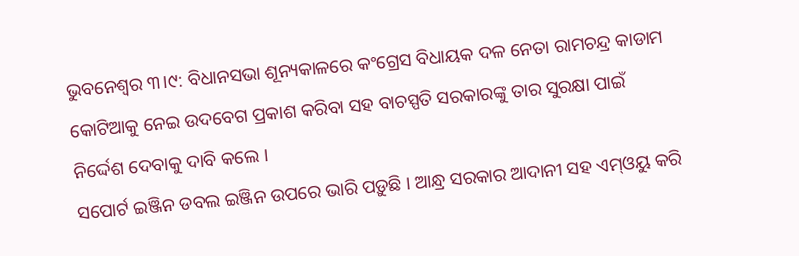ଭୁବନେଶ୍ବର ୩।୯: ବିଧାନସଭା ଶୂନ୍ୟକାଳରେ କଂଗ୍ରେସ ବିଧାୟକ ଦଳ ନେତା ରାମଚନ୍ଦ୍ର କାଡାମ କୋଟିଆକୁ ନେଇ ଉଦବେଗ ପ୍ରକାଶ କରିବା ସହ ବାଚସ୍ପତି ସରକାରଙ୍କୁ ତାର ସୁରକ୍ଷା ପାଇଁ ନିର୍ଦ୍ଦେଶ ଦେବାକୁ ଦାବି କଲେ ।
ସପୋର୍ଟ ଇଞ୍ଜିନ ଡବଲ ଇଞ୍ଜିନ ଉପରେ ଭାରି ପଡ଼ୁଛି । ଆନ୍ଧ୍ର ସରକାର ଆଦାନୀ ସହ ଏମ୍ଓୟୁ କରି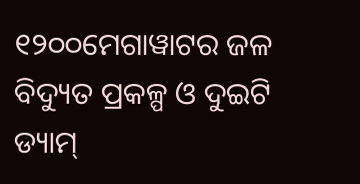୧୨୦୦ମେଗାୱାଟର ଜଳ ବିଦ୍ୟୁତ ପ୍ରକଳ୍ପ ଓ ଦୁଇଟି ଡ୍ୟାମ୍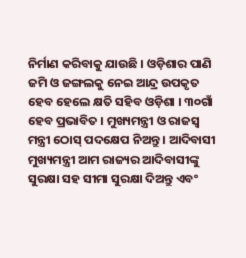ନିର୍ମାଣ କରିବାକୁ ଯାଉଛି । ଓଡ଼ିଶାର ପାଣି ଜମି ଓ ଜଙ୍ଗଲକୁ ନେଇ ଆନ୍ଦ୍ର ଉପକୃତ ହେବ ହେଲେ କ୍ଷତି ସହିବ ଓଡ଼ିଶା । ୩୦ଗାଁ ହେବ ପ୍ରଭାବିତ । ମୁଖ୍ୟମନ୍ତ୍ରୀ ଓ ରାଜସ୍ବ ମନ୍ତ୍ରୀ ଠୋସ୍ ପଦକ୍ଷେପ ନିଅନ୍ତୁ । ଆଦିବାସୀ ମୁଖ୍ୟମନ୍ତ୍ରୀ ଆମ ରାଜ୍ୟର ଆଦିବାସୀଙ୍କୁ ସୁରକ୍ଷା ସହ ସୀମା ସୁରକ୍ଷା ଦିଅନ୍ତୁ ଏବଂ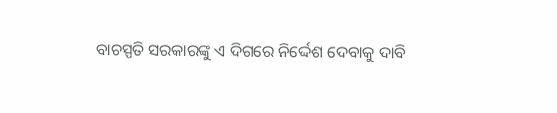ବାଚସ୍ପତି ସରକାରଙ୍କୁ ଏ ଦିଗରେ ନିର୍ଦ୍ଦେଶ ଦେବାକୁ ଦାବି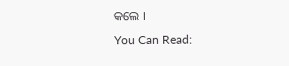କଲେ ।
You Can Read: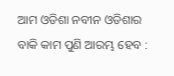ଆମ ଓଡିଶା ନବୀନ ଓଡିଶାର ବାକି କାମ ପୁଣି ଆରମ୍ଭ ହେବ :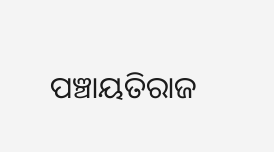ପଞ୍ଚାୟତିରାଜ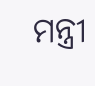ମନ୍ତ୍ରୀ